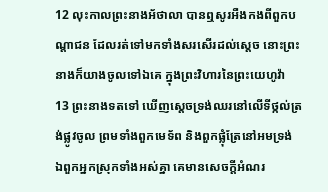12 លុះកាលព្រះនាងអ័ថាលា បានឮសូរអឺងកងពីពួកបណ្តាជន ដែលរត់ទៅមកទាំងសរសើរដល់ស្តេច នោះព្រះនាងក៏យាងចូលទៅឯគេ ក្នុងព្រះវិហារនៃព្រះយេហូវ៉ា
13 ព្រះនាងទតទៅ ឃើញស្តេចទ្រង់ឈរនៅលើទីថ្កល់ត្រង់ផ្លូវចូល ព្រមទាំងពួកមេទ័ព និងពួកផ្លុំត្រែនៅអមទ្រង់ ឯពួកអ្នកស្រុកទាំងអស់គ្នា គេមានសេចក្ដីអំណរ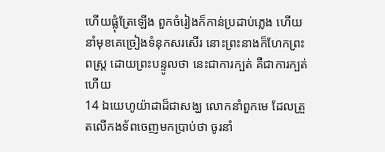ហើយផ្លុំត្រែឡើង ពួកចំរៀងក៏កាន់ប្រដាប់ភ្លេង ហើយនាំមុខគេច្រៀងទំនុកសរសើរ នោះព្រះនាងក៏ហែកព្រះពស្ត្រ ដោយព្រះបន្ទូលថា នេះជាការក្បត់ គឺជាការក្បត់ហើយ
14 ឯយេហូយ៉ាដាដ៏ជាសង្ឃ លោកនាំពួកមេ ដែលត្រួតលើកងទ័ពចេញមកប្រាប់ថា ចូរនាំ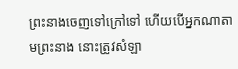ព្រះនាងចេញទៅក្រៅទៅ ហើយបើអ្នកណាតាមព្រះនាង នោះត្រូវសំឡា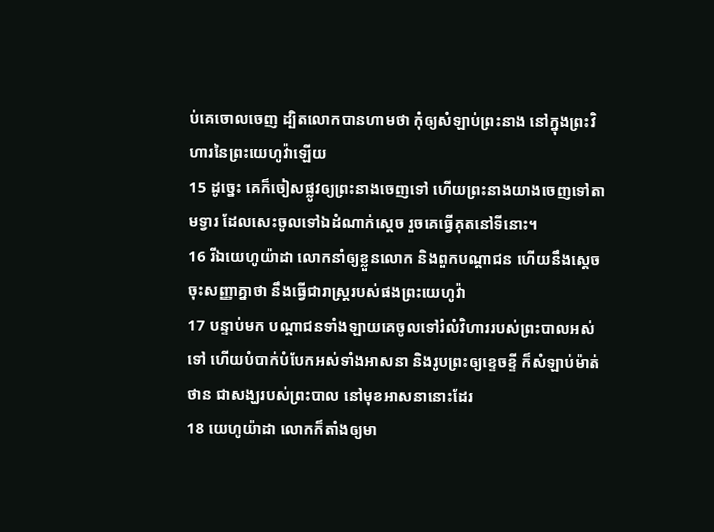ប់គេចោលចេញ ដ្បិតលោកបានហាមថា កុំឲ្យសំឡាប់ព្រះនាង នៅក្នុងព្រះវិហារនៃព្រះយេហូវ៉ាឡើយ
15 ដូច្នេះ គេក៏ចៀសផ្លូវឲ្យព្រះនាងចេញទៅ ហើយព្រះនាងយាងចេញទៅតាមទ្វារ ដែលសេះចូលទៅឯដំណាក់ស្តេច រួចគេធ្វើគុតនៅទីនោះ។
16 រីឯយេហូយ៉ាដា លោកនាំឲ្យខ្លួនលោក និងពួកបណ្តាជន ហើយនឹងស្តេចចុះសញ្ញាគ្នាថា នឹងធ្វើជារាស្ត្ររបស់ផងព្រះយេហូវ៉ា
17 បន្ទាប់មក បណ្តាជនទាំងឡាយគេចូលទៅរំលំវិហាររបស់ព្រះបាលអស់ទៅ ហើយបំបាក់បំបែកអស់ទាំងអាសនា និងរូបព្រះឲ្យខ្ទេចខ្ទី ក៏សំឡាប់ម៉ាត់ថាន ជាសង្ឃរបស់ព្រះបាល នៅមុខអាសនានោះដែរ
18 យេហូយ៉ាដា លោកក៏តាំងឲ្យមា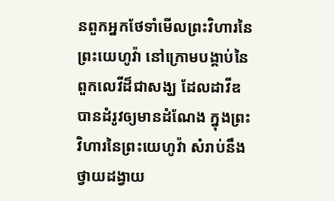នពួកអ្នកថែទាំមើលព្រះវិហារនៃព្រះយេហូវ៉ា នៅក្រោមបង្គាប់នៃពួកលេវីដ៏ជាសង្ឃ ដែលដាវីឌបានដំរូវឲ្យមានដំណែង ក្នុងព្រះវិហារនៃព្រះយេហូវ៉ា សំរាប់នឹងថ្វាយដង្វាយ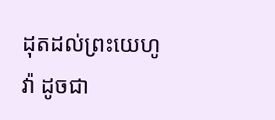ដុតដល់ព្រះយេហូវ៉ា ដូចជា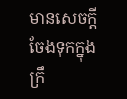មានសេចក្ដីចែងទុកក្នុងក្រឹ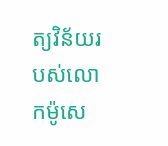ត្យវិន័យរបស់លោកម៉ូសេ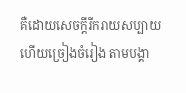គឺដោយសេចក្ដីរីករាយសប្បាយ ហើយច្រៀងចំរៀង តាមបង្គា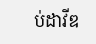ប់ដាវីឌ